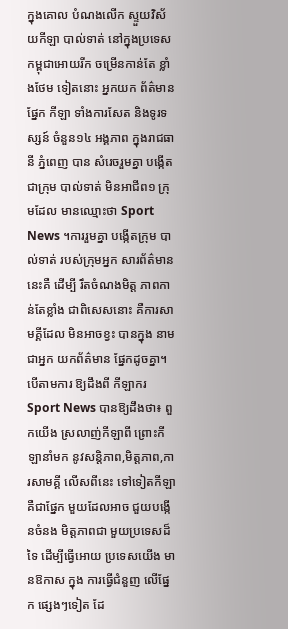ក្នុងគោល បំណងលើក ស្ទួយវិស័យកីឡា បាល់ទាត់ នៅក្នុងប្រទេស កម្ពុជាអោយរីក ចម្រើនកាន់តែ ខ្លាំងថែម ទៀតនោះ អ្នកយក ព័ត៌មានផ្នែក កីឡា ទាំងការសែត និងទូរទស្សន៍ ចំនួន១៤ អង្គភាព ក្នុងរាជធានី ភ្នំពេញ បាន សំរេចរួមគ្នា បង្កើតជាក្រុម បាល់ទាត់ មិនអាជីព១ ក្រុមដែល មានឈ្មោះថា Sport News ។ការរួមគ្នា បង្កើតក្រុម បាល់ទាត់ របស់ក្រុមអ្នក សារព័ត៌មាននេះគឺ ដើម្បី រឹតចំណងមិត្ត ភាពកាន់តែខ្លាំង ជាពិសេសនោះ គឺការសាមគ្គីដែល មិនអាចខ្វះ បានក្នុង នាមជាអ្នក យកព័ត៌មាន ផ្នែកដូចគ្នា។បើតាមការ ឱ្យដឹងពី កីឡាករ Sport News បានឱ្យដឹងថា៖ ពួកយើង ស្រលាញ់កីឡាពី ព្រោះកីឡានាំមក នូវសន្តិភាព,មិត្តភាព,ការសាមគ្គី លើសពីនេះ ទៅទៀតកីឡា គឺជាផ្នែក មួយដែលអាច ជួយបង្កើនចំនង មិត្តភាពជា មួយប្រទេសដ៏ទៃ ដើម្បីធ្វើអោយ ប្រទេសយើង មានឱកាស ក្នុង ការធ្វើជំនួញ លើផ្នែក ផ្សេងៗទៀត ដែ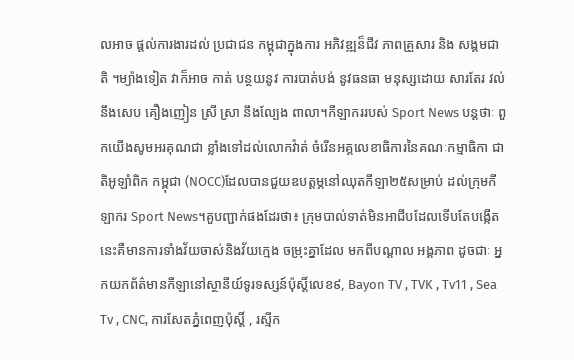លអាច ផ្តល់ការងារដល់ ប្រជាជន កម្ពុជាក្នុងការ អភិវឌ្ឍន៏ជីវ ភាពគ្រួសារ និង សង្គមជាតិ ។ម្យ៉ាងទៀត វាក៏អាច កាត់ បន្ថយនូវ ការបាត់បង់ នូវធនធា មនុស្សដោយ សារតែរ វល់នឹងសេប គឿងញៀន ស្រី ស្រា នឹងល្បែង ពាលា។កីឡាកររបស់ Sport News បន្តថាៈ ពួកយើងសូមអរគុណជា ខ្លាំងទៅដល់លោកវ៉ាត់ ចំរើនអគ្គលេខាធិការនៃគណៈកម្មាធិកា ជាតិអូឡាំពិក កម្ពុជា (NOCC)ដែលបានជួយឧបត្តម្ភនៅឈុតកីឡា២៥សម្រាប់ ដល់ក្រុមកីឡាករ Sport News។គួបញ្ជាក់ផងដែរថា៖ ក្រុមបាល់ទាត់មិនអាជីបដែលទើបតែបង្កើត នេះគឺមានការទាំងវ័យចាស់និងវ័យក្មេង ចម្រុះគ្នាដែល មកពីបណ្ដាល អង្គភាព ដូចជាៈ អ្នកយកព័ត៌មានកីឡានៅស្ថានីយ៍ទូរទស្សន៍ប៉ុសិ៍្តលេខ៩, Bayon TV , TVK , Tv11 , Sea Tv , CNC, ការសែតភ្នំពេញប៉ុសិ៍្ត , រស្មីក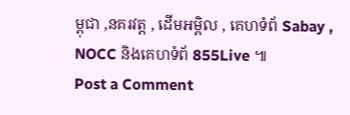ម្ពុជា ,នគរវត្ត , ដើមអម្ពិល , គេហទំព័ Sabay , NOCC និងគេហទំព័ 855Live ៕
Post a Comment